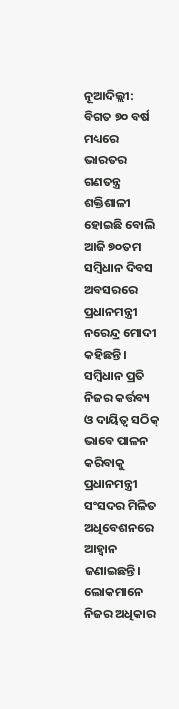ନୂଆଦିଲ୍ଲୀ: ବିଗତ ୭୦ ବର୍ଷ ମଧ୍ୟରେ ଭାରତର ଗଣତନ୍ତ୍ର ଶକ୍ତିଶାଳୀ ହୋଇଛି ବୋଲି ଆଜି ୭୦ତମ ସମ୍ବିଧାନ ଦିବସ ଅବସରରେ ପ୍ରଧାନମନ୍ତ୍ରୀ ନରେନ୍ଦ୍ର ମୋଦୀ କହିଛନ୍ତି। ସମ୍ବିଧାନ ପ୍ରତି ନିଜର କର୍ତ୍ତବ୍ୟ ଓ ଦାୟିତ୍ବ ସଠିକ୍ ଭାବେ ପାଳନ କରିବାକୁ ପ୍ରଧାନମନ୍ତ୍ରୀ ସଂସଦର ମିଳିତ ଅଧିବେଶନରେ ଆହ୍ବାନ ଜଣାଇଛନ୍ତି। ଲୋକମାନେ ନିଜର ଅଧିକାର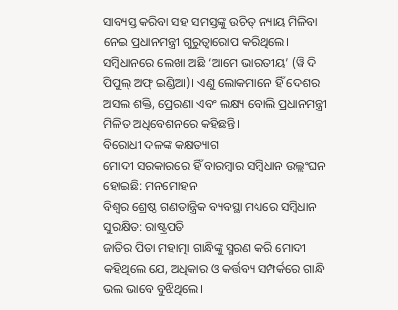ସାବ୍ୟସ୍ତ କରିବା ସହ ସମସ୍ତଙ୍କୁ ଉଚିତ୍ ନ୍ୟାୟ ମିଳିବା ନେଇ ପ୍ରଧାନମନ୍ତ୍ରୀ ଗୁରୁତ୍ବାରୋପ କରିଥିଲେ। ସମ୍ବିଧାନରେ ଲେଖା ଅଛି ‘ଆମେ ଭାରତୀୟ’ (ୱି ଦି ପିପୁଲ୍ ଅଫ୍ ଇଣ୍ଡିଆ)। ଏଣୁ ଲୋକମାନେ ହିଁ ଦେଶର ଅସଲ ଶକ୍ତି, ପ୍ରେରଣା ଏବଂ ଲକ୍ଷ୍ୟ ବୋଲି ପ୍ରଧାନମନ୍ତ୍ରୀ ମିଳିତ ଅଧିବେଶନରେ କହିଛନ୍ତି।
ବିରୋଧୀ ଦଳଙ୍କ କକ୍ଷତ୍ୟାଗ
ମୋଦୀ ସରକାରରେ ହିଁ ବାରମ୍ବାର ସମ୍ବିଧାନ ଉଲ୍ଲଂଘନ ହୋଇଛି: ମନମୋହନ
ବିଶ୍ବର ଶ୍ରେଷ୍ଠ ଗଣତାନ୍ତ୍ରିକ ବ୍ୟବସ୍ଥା ମଧ୍ୟରେ ସମ୍ବିଧାନ ସୁରକ୍ଷିତ: ରାଷ୍ଟ୍ରପତି
ଜାତିର ପିତା ମହାତ୍ମା ଗାନ୍ଧିଙ୍କୁ ସ୍ମରଣ କରି ମୋଦୀ କହିଥିଲେ ଯେ, ଅଧିକାର ଓ କର୍ତ୍ତବ୍ୟ ସମ୍ପର୍କରେ ଗାନ୍ଧି ଭଲ ଭାବେ ବୁଝିଥିଲେ।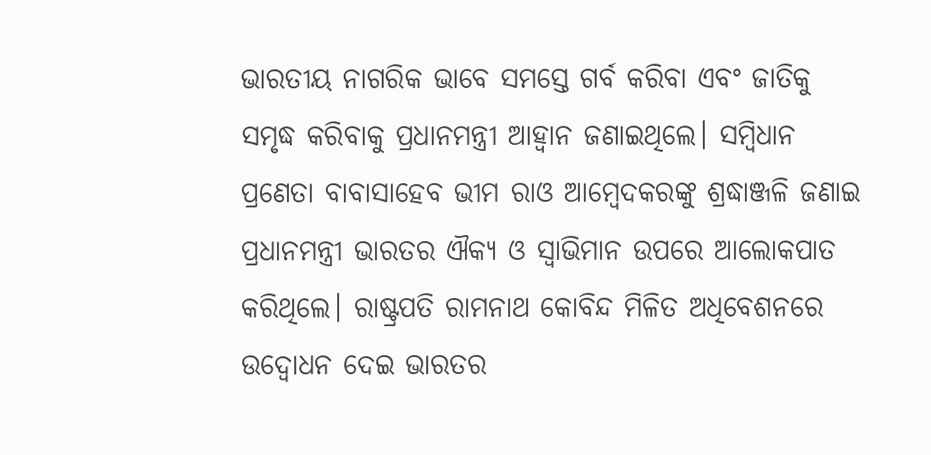ଭାରତୀୟ ନାଗରିକ ଭାବେ ସମସ୍ତେ ଗର୍ବ କରିବା ଏବଂ ଜାତିକୁ ସମୃଦ୍ଧ କରିବାକୁ ପ୍ରଧାନମନ୍ତ୍ରୀ ଆହ୍ବାନ ଜଣାଇଥିଲେ। ସମ୍ବିଧାନ ପ୍ରଣେତା ବାବାସାହେବ ଭୀମ ରାଓ ଆମ୍ବେଦକରଙ୍କୁ ଶ୍ରଦ୍ଧାଞ୍ଜଳି ଜଣାଇ ପ୍ରଧାନମନ୍ତ୍ରୀ ଭାରତର ଐକ୍ୟ ଓ ସ୍ବାଭିମାନ ଉପରେ ଆଲୋକପାତ କରିଥିଲେ। ରାଷ୍ଟ୍ରପତି ରାମନାଥ କୋବିନ୍ଦ ମିଳିତ ଅଧିବେଶନରେ ଉଦ୍ବୋଧନ ଦେଇ ଭାରତର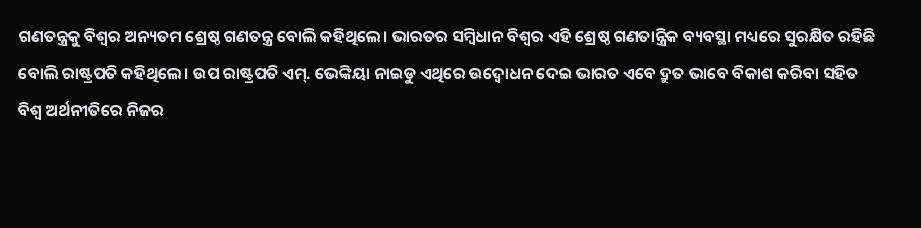ଗଣତନ୍ତ୍ରକୁ ବିଶ୍ବର ଅନ୍ୟତମ ଶ୍ରେଷ୍ଠ ଗଣତନ୍ତ୍ର ବୋଲି କହିଥିଲେ। ଭାରତର ସମ୍ବିଧାନ ବିଶ୍ବର ଏହି ଶ୍ରେଷ୍ଠ ଗଣତାନ୍ତ୍ରିକ ବ୍ୟବସ୍ଥା ମଧ୍ୟରେ ସୁରକ୍ଷିତ ରହିଛି ବୋଲି ରାଷ୍ଟ୍ରପତି କହିଥିଲେ। ଉପ ରାଷ୍ଟ୍ରପତି ଏମ୍. ଭେଙ୍କିୟା ନାଇଡୁ ଏଥିରେ ଉଦ୍ବୋଧନ ଦେଇ ଭାରତ ଏବେ ଦ୍ରୁତ ଭାବେ ବିକାଶ କରିବା ସହିତ ବିଶ୍ବ ଅର୍ଥନୀତିରେ ନିଜର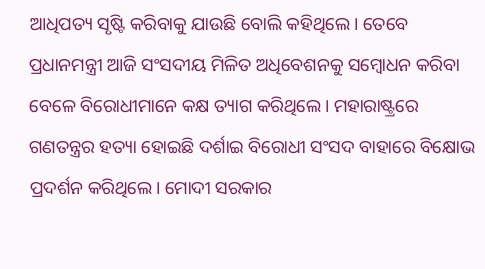ଆଧିପତ୍ୟ ସୃଷ୍ଟି କରିବାକୁ ଯାଉଛି ବୋଲି କହିଥିଲେ। ତେବେ ପ୍ରଧାନମନ୍ତ୍ରୀ ଆଜି ସଂସଦୀୟ ମିଳିତ ଅଧିବେଶନକୁ ସମ୍ବୋଧନ କରିବା ବେଳେ ବିରୋଧୀମାନେ କକ୍ଷ ତ୍ୟାଗ କରିଥିଲେ। ମହାରାଷ୍ଟ୍ରରେ ଗଣତନ୍ତ୍ରର ହତ୍ୟା ହୋଇଛି ଦର୍ଶାଇ ବିରୋଧୀ ସଂସଦ ବାହାରେ ବିକ୍ଷୋଭ ପ୍ରଦର୍ଶନ କରିଥିଲେ। ମୋଦୀ ସରକାର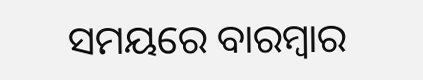ସମୟରେ ବାରମ୍ବାର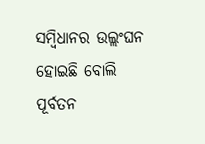ସମ୍ବିଧାନର ଉଲ୍ଲଂଘନ ହୋଇଛି ବୋଲି ପୂର୍ବତନ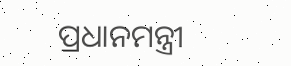ପ୍ରଧାନମନ୍ତ୍ରୀ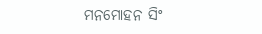ମନମୋହନ ସିଂ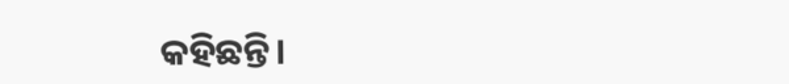କହିଛନ୍ତି।